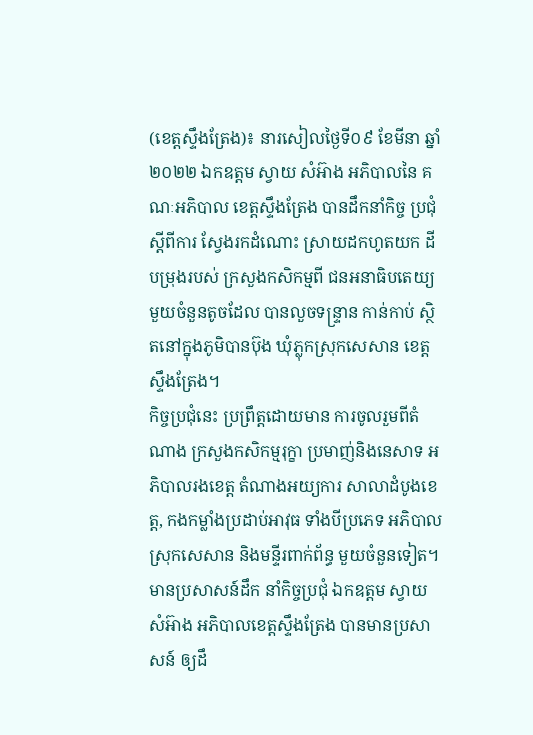(ខេត្តស្ទឹងត្រែង)៖ នារសៀលថ្ងៃទី០៩ ខែមីនា ឆ្នាំ២០២២ ឯកឧត្តម ស្វាយ សំអ៊ាង អភិបាលនៃ គណៈអភិបាល ខេត្តស្ទឹងត្រែង បានដឹកនាំកិច្ច ប្រជុំស្តីពីការ ស្វែងរកដំណោះ ស្រាយដកហូតយក ដីបម្រុងរបស់ ក្រសួងកសិកម្មពី ជនអនាធិបតេយ្យ មួយចំនួនតូចដែល បានលួចទន្ទ្រាន កាន់កាប់ ស្ថិតនៅក្នុងភូមិបានប៊ុង ឃុំភ្លុកស្រុកសេសាន ខេត្តស្ទឹងត្រែង។
កិច្ចប្រជុំនេះ ប្រព្រឹត្តដោយមាន ការចូលរួមពីតំណាង ក្រសួងកសិកម្មរុក្ខា ប្រមាញ់និងនេសាទ អភិបាលរងខេត្ត តំណាងអយ្យការ សាលាដំបូងខេត្ត, កងកម្លាំងប្រដាប់អាវុធ ទាំងបីប្រភេទ អភិបាលស្រុកសេសាន និងមន្ទីរពាក់ព័ន្ធ មួយចំនួនទៀត។
មានប្រសាសន៍ដឹក នាំកិច្ចប្រជុំ ឯកឧត្តម ស្វាយ សំអ៊ាង អភិបាលខេត្តស្ទឹងត្រែង បានមានប្រសាសន៍ ឲ្យដឹ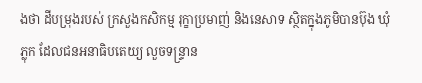ងថា ដីបម្រុងរបស់ ក្រសួងកសិកម្ម រុក្ខាប្រមាញ់ និងនេសាទ ស្ថិតក្នុងភូមិបានប៊ុង ឃុំភ្លុក ដែលជនអនាធិបតេយ្យ លួចទន្ទ្រាន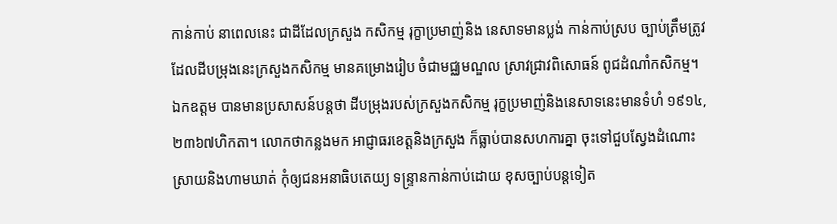កាន់កាប់ នាពេលនេះ ជាដីដែលក្រសួង កសិកម្ម រុក្ខាប្រមាញ់និង នេសាទមានប្លង់ កាន់កាប់ស្រប ច្បាប់ត្រឹមត្រូវ ដែលដីបម្រុងនេះក្រសួងកសិកម្ម មានគម្រោងរៀប ចំជាមជ្ឈមណ្ឌល ស្រាវជ្រាវពិសោធន៍ ពូជដំណាំកសិកម្ម។
ឯកឧត្តម បានមានប្រសាសន៍បន្តថា ដីបម្រុងរបស់ក្រសួងកសិកម្ម រុក្ខប្រមាញ់និងនេសាទនេះមានទំហំ ១៩១៤,២៣៦៧ហិកតា។ លោកថាកន្លងមក អាជ្ញាធរខេត្តនិងក្រសួង ក៏ធ្លាប់បានសហការគ្នា ចុះទៅជួបស្វែងដំណោះ ស្រាយនិងហាមឃាត់ កុំឲ្យជនអនាធិបតេយ្យ ទន្ទា្រនកាន់កាប់ដោយ ខុសច្បាប់បន្តទៀត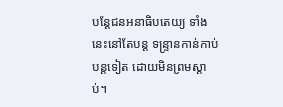បន្តែជនអនាធិបតេយ្យ ទាំងនេះនៅតែបន្ត ទន្ទា្រនកាន់កាប់បន្តទៀត ដោយមិនព្រមស្តាប់។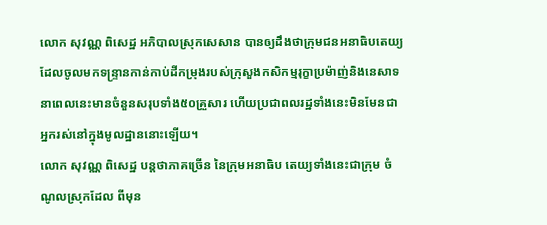លោក សុវណ្ណ ពិសេដ្ឋ អភិបាលស្រុកសេសាន បានឲ្យដឹងថាក្រុមជនអនាធិបតេយ្យដែលចូលមកទន្ទ្រានកាន់កាប់ដីកម្រុងរបស់ក្រុសួងកសិកម្មរុក្ខាប្រម៉ាញ់និងនេសាទនាពេលនេះមានចំនួនសរុបទាំង៥០គ្រួសារ ហើយប្រជាពលរដ្ឋទាំងនេះមិនមែនជាអ្នករស់នៅក្នុងមូលដ្ឋាននោះឡើយ។
លោក សុវណ្ណ ពិសេដ្ឋ បន្តថាភាគច្រើន នៃក្រុមអនាធិប តេយ្យទាំងនេះជាក្រុម ចំណូលស្រុកដែល ពីមុន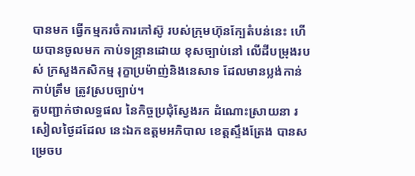បានមក ធ្វើកម្មករចំការកៅស៊ូ របស់ក្រុមហ៊ុនក្បែតំបន់នេះ ហើយបានចូលមក កាប់ទន្ទ្រានដោយ ខុសច្បាប់នៅ លើដីបម្រុងរបស់ ក្រសួងកសិកម្ម រុក្ខាប្រម៉ាញ់និងនេសាទ ដែលមានប្លង់កាន់ កាប់ត្រឹម ត្រូវស្របច្បាប់។
គួបញ្ជាក់ថាលទ្ធផល នៃកិច្ចប្រជុំស្វែងរក ដំណោះស្រាយនា រសៀលថ្ងៃដដែល នេះឯកឧត្តមអភិបាល ខេត្តស្ទឹងត្រែង បានសម្រេចប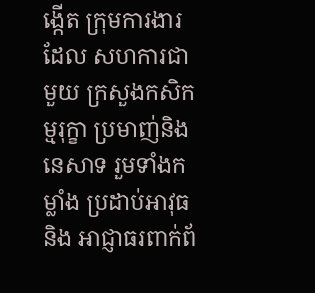ង្កើត ក្រុមការងារដែល សហការជាមួយ ក្រសួងកសិកម្មរុក្ខា ប្រមាញ់និងនេសាទ រួមទាំងកម្លាំង ប្រដាប់អាវុធនិង អាជ្ញាធរពាក់ព័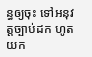ន្ធឲ្យចុះ ទៅអនុវត្តច្បាប់ដក ហូតយក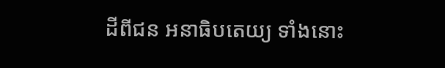ដីពីជន អនាធិបតេយ្យ ទាំងនោះ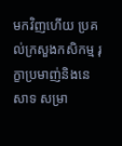មកវិញហើយ ប្រគល់ក្រសួងកសិកម្ម រុក្ខាប្រមាញ់និងនេសាទ សម្រា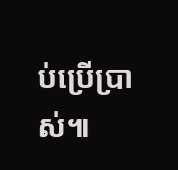ប់ប្រើប្រាស់៕